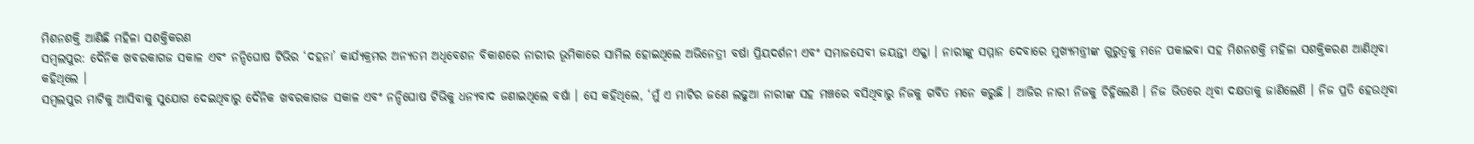ମିଶନଶକ୍ତି ଆଣିଛି ମହିଳା ସଶକ୍ତିକରଣ
ସମ୍ବଲପୁର: ଦୈନିକ ଖବରକାଗଜ ସକାଳ ଏବଂ ନନ୍ଦିଘୋଷ ଟିଭିର ‘ଦହନା’ କାର୍ଯ୍ୟକ୍ରମର ଅନ୍ୟତମ ଅଧିବେଶନ ବିକାଶରେ ନାରୀର ଭୂମିକାରେ ସାମିଲ ହୋଇଥିଲେ ଅଭିନେତ୍ରୀ ବର୍ଷା ପ୍ରିୟଦର୍ଶନୀ ଏବଂ ସମାଜସେବୀ ଜୟନ୍ତୀ ଏକ୍କା । ନାରୀଙ୍କୁ ସମ୍ମାନ ଦେବାରେ ମୁଖ୍ୟମନ୍ତ୍ରୀଙ୍କ ଗୁରୁତ୍ବକୁ ମନେ ପକାଇବା ସହ ମିଶନଶକ୍ତି ମହିଳା ସଶକ୍ତିକରଣ ଆଣିଥିବା କହିଥିଲେ ।
ସମ୍ବଲପୁର ମାଟିକୁ ଆସିବାକୁ ସୁଯୋଗ ଦେଇଥିବାରୁ ଦୈନିକ ଖବରକାଗଜ ସକାଳ ଏବଂ ନନ୍ଦିଘୋଷ ଟିଭିକୁ ଧନ୍ୟବାଦ ଜଣାଇଥିଲେ ବର୍ଷା । ସେ କହିଥିଲେ, ‘ମୁଁ ଏ ମାଟିର ଜଣେ ଲଢୁଆ ନାରୀଙ୍କ ସହ ମଞ୍ଚରେ ବସିଥିବାରୁ ନିଜକୁ ଗର୍ବିତ ମନେ କରୁଛି । ଆଜିର ନାରୀ ନିଜକୁ ଚିହ୍ନିଲେଣି । ନିଜ ଭିତରେ ଥିବା ଦକ୍ଷତାକୁ ଜାଣିଲେଣି । ନିଜ ପ୍ରତି ହେଉଥିବା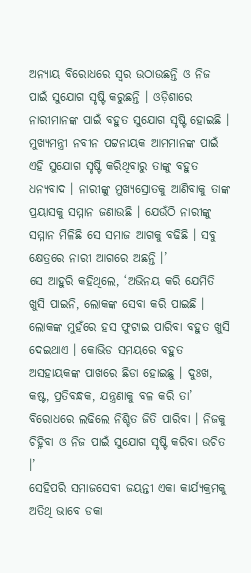ଅନ୍ୟାୟ ବିରୋଧରେ ସ୍ବର ଉଠାଉଛନ୍ତି ଓ ନିଜ ପାଇଁ ସୁଯୋଗ ସୃଷ୍ଟି କରୁଛନ୍ତି । ଓଡ଼ିଶାରେ ନାରୀମାନଙ୍କ ପାଇଁ ବହୁତ ସୁଯୋଗ ସୃଷ୍ଟି ହୋଇଛି । ମୁଖ୍ୟମନ୍ତ୍ରୀ ନବୀନ ପଟ୍ଟନାୟକ ଆମମାନଙ୍କ ପାଇଁ ଏହି ସୁଯୋଗ ସୃଷ୍ଟି କରିଥିବାରୁ ତାଙ୍କୁ ବହୁତ ଧନ୍ୟବାଦ । ନାରୀଙ୍କୁ ମୁଖ୍ୟସ୍ରୋତକୁ ଆଣିବାକୁ ତାଙ୍କ ପ୍ରୟାସକୁ ସମ୍ମାନ ଜଣାଉଛି । ଯେଉଁଠି ନାରୀଙ୍କୁ ସମ୍ମାନ ମିଳିଛି ସେ ସମାଜ ଆଗକୁ ବଢିଛି । ସବୁ କ୍ଷେତ୍ରରେ ନାରୀ ଆଗରେ ଅଛନ୍ତି ।’
ସେ ଆହୁରି କହିଥିଲେ, ‘ଅଭିନୟ କରି ଯେମିତି ଖୁସି ପାଇନି, ଲୋକଙ୍କ ସେବା କରି ପାଇଛି । ଲୋକଙ୍କ ମୁହଁରେ ହସ ଫୁଟାଇ ପାରିବା ବହୁତ ଖୁସି ଦେଇଥାଏ । କୋଭିଡ ସମୟରେ ବହୁତ ଅସହାୟକଙ୍କ ପାଖରେ ଛିଡା ହୋଇଛୁ । ଦୁଃଖ, କଷ୍ଟ, ପ୍ରତିବନ୍ଧକ, ଯନ୍ତ୍ରଣାକୁ ବଳ କରି ତା’ ବିରୋଧରେ ଲଢିଲେ ନିଶ୍ଚିତ ଜିତି ପାରିବା । ନିଜକୁ ଚିହ୍ନିବା ଓ ନିଜ ପାଇଁ ସୁଯୋଗ ସୃଷ୍ଟି କରିବା ଉଚିତ ।’
ସେହିପରି ସମାଜସେବୀ ଜୟନ୍ତୀ ଏକା କାର୍ଯ୍ୟକ୍ରମକୁ ଅତିଥି ଭାବେ ଡକା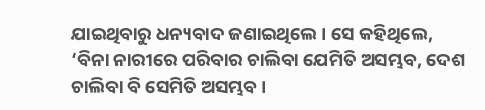ଯାଇଥିବାରୁ ଧନ୍ୟବାଦ ଜଣାଇଥିଲେ । ସେ କହିଥିଲେ, ‘ବିନା ନାରୀରେ ପରିବାର ଚାଲିବା ଯେମିତି ଅସମ୍ଭବ, ଦେଶ ଚାଲିବା ବି ସେମିତି ଅସମ୍ଭବ ।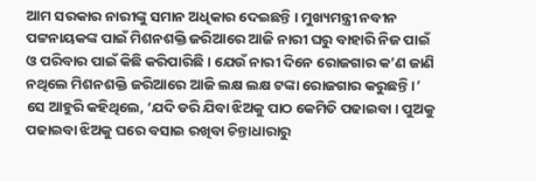ଆମ ସରକାର ନାରୀଙ୍କୁ ସମାନ ଅଧିକାର ଦେଇଛନ୍ତି । ମୁଖ୍ୟମନ୍ତ୍ରୀ ନବୀନ ପଟ୍ଟନାୟକଙ୍କ ପାଇଁ ମିଶନଶକ୍ତି ଜରିଆରେ ଆଜି ନାରୀ ଘରୁ ବାହାରି ନିଜ ପାଇଁ ଓ ପରିବାର ପାଇଁ କିଛି କରିପାରିଛି । ଯେଉଁ ନାରୀ ଦିନେ ରୋଜଗାର କ’ଣ ଜାଣି ନଥିଲେ ମିଶନଶକ୍ତି ଜରିଆରେ ଆଜି ଲକ୍ଷ ଲକ୍ଷ ଟଙ୍କା ରୋଜଗାର କରୁଛନ୍ତି ।’
ସେ ଆହୁରି କହିଥିଲେ, ‘ଯଦି ଡରି ଯିବା ଝିଅକୁ ପାଠ କେମିତି ପଢାଇବା । ପୁଅକୁ ପଢାଇବା ଝିଅକୁ ଘରେ ବସାଇ ରଖିବା ଚିନ୍ତାଧାରାରୁ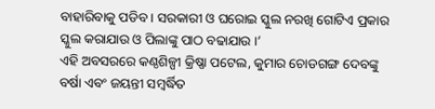ବାହାରିବାକୁ ପଡିବ । ସରକାରୀ ଓ ଘରୋଇ ସ୍କୁଲ ନରଖି ଗୋଟିଏ ପ୍ରକାର ସ୍କୁଲ କରାଯାଉ ଓ ପିଲାଙ୍କୁ ପାଠ ବଢାଯାଉ ।’
ଏହି ଅବସରରେ କଣ୍ଠଶିଳ୍ପୀ କ୍ରିଷ୍ଣା ପଟେଲ, କୁମାର ଚୋଡଗଙ୍ଗ ଦେବଙ୍କୁ ବର୍ଷା ଏବଂ ଜୟନ୍ତୀ ସମ୍ବର୍ଦ୍ଧିତ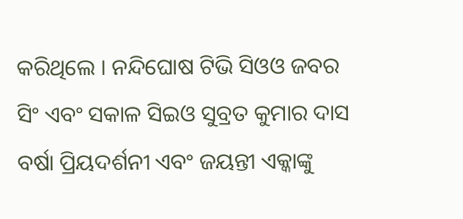କରିଥିଲେ । ନନ୍ଦିଘୋଷ ଟିଭି ସିଓଓ ଜବର ସିଂ ଏବଂ ସକାଳ ସିଇଓ ସୁବ୍ରତ କୁମାର ଦାସ ବର୍ଷା ପ୍ରିୟଦର୍ଶନୀ ଏବଂ ଜୟନ୍ତୀ ଏକ୍କାଙ୍କୁ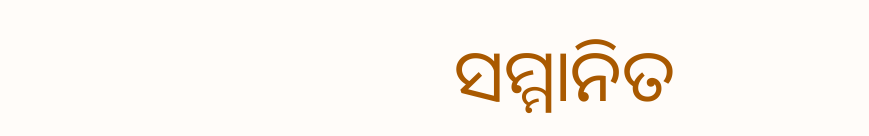ସମ୍ମାନିତ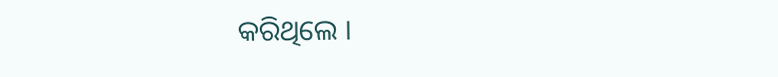କରିଥିଲେ ।